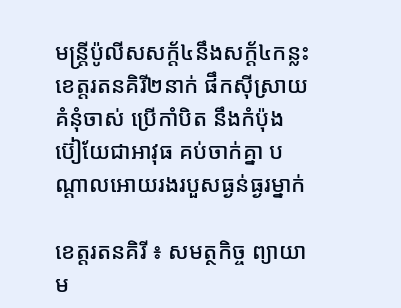មន្ត្រីប៉ូលីសសក្ត័៤នឹងសក្ត័៤កន្លះខេត្តរតនគិរី២នាក់ ផឹកស៊ីស្រាយ គំនុំចាស់ ប្រើកាំបិត នឹងកំប៉ុងប៊ៀយែជាអាវុធ គប់ចាក់គ្នា បណ្តាលអោយរងរបួសធ្ងន់ធ្ងរម្នាក់

ខេត្តរតនគិរី ៖ សមត្ថកិច្ច ព្យាយាម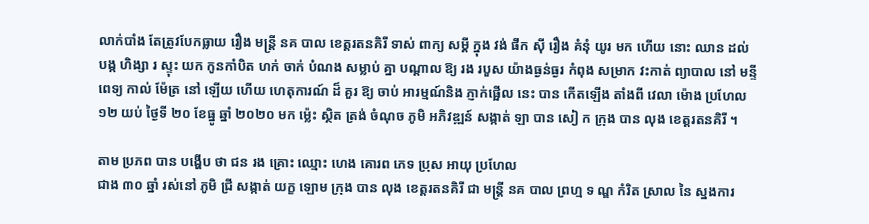លាក់បាំង តែត្រូវបែកធ្លាយ រឿង មន្ត្រី នគ បាល ខេត្តរតនគិរី ទាស់ ពាក្យ សម្តី ក្នុង វង់ ផឹក ស៊ី រឿង គំនុំ យូរ មក ហើយ នោះ ឈាន ដល់ បង្ក ហិង្សា រ ស្ទុះ យក កូនកាំបិត ហក់ ចាក់ បំណង សម្លាប់ គ្នា បណ្តាល ឱ្យ រង របួស យ៉ាងធ្ងន់ធ្ងរ កំពុង សម្រាក វះកាត់ ព្យាបាល នៅ មន្ទី ពេទ្យ កាល់ ម៉ែត្រ នៅ ឡើយ ហើយ ហេតុការណ៍ ដ៏ គួរ ឱ្យ ចាប់ អារម្មណ៍និង ភ្ញាក់ផ្អើល នេះ បាន កើតឡើង តាំងពី វេលា ម៉ោង ប្រហែល ១២ យប់ ថ្ងៃទី ២០ ខែធ្នូ ឆ្នាំ ២០២០ មក ម្ល៉េះ ស្ថិត ត្រង់ ចំណុច ភូមិ អភិវឌ្ឍន៍ សង្កាត់ ឡា បាន សៀ ក ក្រុង បាន លុង ខេត្តរតនគិរី ។

តាម ប្រភព បាន បង្ហើប ថា ជន រង គ្រោះ ឈ្មោះ ហេង គោរព ភេទ ប្រុស អាយុ ប្រហែល
ជាង ៣០ ឆ្នាំ រស់នៅ ភូមិ ជ្រី សង្កាត់ យក្ខ ឡោម ក្រុង បាន លុង ខេត្តរតនគិរី ជា មន្ត្រី នគ បាល ព្រហ្ម ទ ណ្ឌ កំរិត ស្រាល នៃ ស្នងការ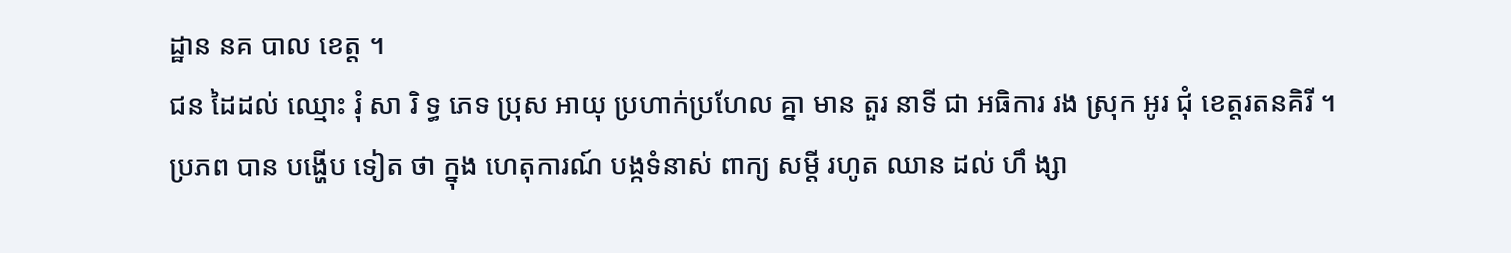ដ្ឋាន នគ បាល ខេត្ត ។
ជន ដៃដល់ ឈ្មោះ រុំ សា រិ ទ្ធ ភេទ ប្រុស អាយុ ប្រហាក់ប្រហែល គ្នា មាន តួរ នាទី ជា អធិការ រង ស្រុក អូរ ជុំ ខេត្តរតនគិរី ។ ប្រភព បាន បង្ហើប ទៀត ថា ក្នុង ហេតុការណ៍ បង្កទំនាស់ ពាក្យ សម្តី រហូត ឈាន ដល់ ហឹ ង្សា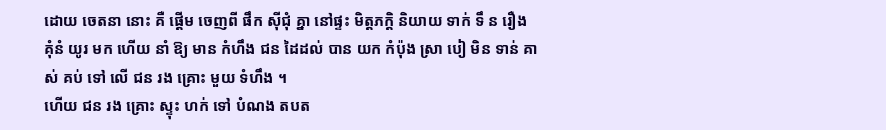ដោយ ចេតនា នោះ គឺ ផ្តើម ចេញពី ផឹក សុីជុំ គ្នា នៅផ្ទះ មិត្តភក្តិ និយាយ ទាក់ ទឹ ន រឿង គុំនំ យូរ មក ហើយ នាំ ឱ្យ មាន កំហឹង ជន ដៃដល់ បាន យក កំប៉ុង ស្រា បៀ មិន ទាន់ គាស់ គប់ ទៅ លើ ជន រង គ្រោះ មួយ ទំហឹង ។
ហើយ ជន រង គ្រោះ ស្ទុះ ហក់ ទៅ បំណង តបត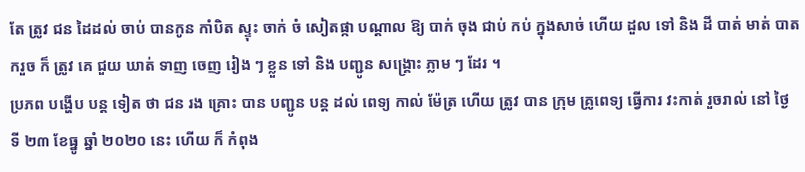តែ ត្រូវ ជន ដៃដល់ ចាប់ បានកូន កាំបិត ស្ទុះ ចាក់ ចំ សៀតផ្កា បណ្តាល ឱ្យ បាក់ ចុង ជាប់ កប់ ក្នុងសាច់ ហើយ ដួល ទៅ និង ដី បាត់ មាត់ បាត ករួច ក៏ ត្រូវ គេ ជួយ ឃាត់ ទាញ ចេញ រៀង ៗ ខ្លួន ទៅ និង បញ្ជូន សង្គ្រោះ ភ្លាម ៗ ដែរ ។
ប្រភព បង្ហើប បន្ត ទៀត ថា ជន រង គ្រោះ បាន បញ្ជូន បន្ត ដល់ ពេទ្យ កាល់ ម៉ែត្រ ហើយ ត្រូវ បាន ក្រុម គ្រូពេទ្យ ធ្វើការ វះកាត់ រួចរាល់ នៅ ថ្ងៃ ទី ២៣ ខែធ្នូ ឆ្នាំ ២០២០ នេះ ហើយ ក៏ កំពុង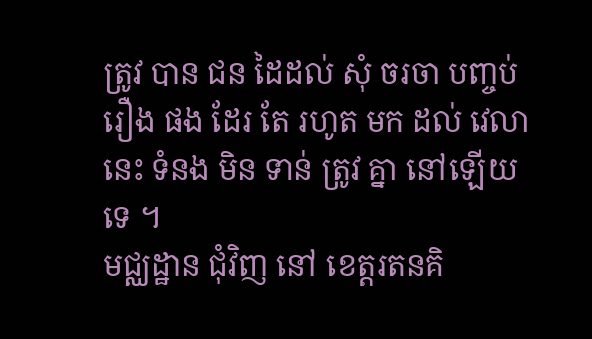ត្រូវ បាន ជន ដៃដល់ សុំ ចរចា បញ្ចប់រឿង ផង ដែរ តែ រហូត មក ដល់ វេលា នេះ ទំនង មិន ទាន់ ត្រូវ គ្នា នៅឡើយ ទេ ។
មជ្ឈដ្ឋាន ជុំវិញ នៅ ខេត្តរតនគិ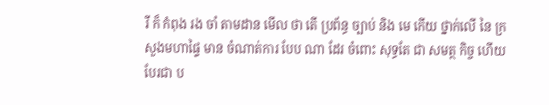រី ក៏ កំពុង រង ចាំ តាមដាន មើល ថា តើ ប្រព័ន្ធ ច្បាប់ និង មេ កើយ ថ្នាក់លើ នៃ ក្រសួងមហាផ្ទៃ មាន ចំណាត់ការ បែប ណា ដែរ ចំពោះ សុទ្ធតែ ជា សមត្ថ កិច្ច ហើយ បែរជា ប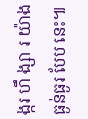ង្ករ ហឹ ង្សា រ យ៉ាងធ្ងន់ធ្ងរ បែប នេះ៕